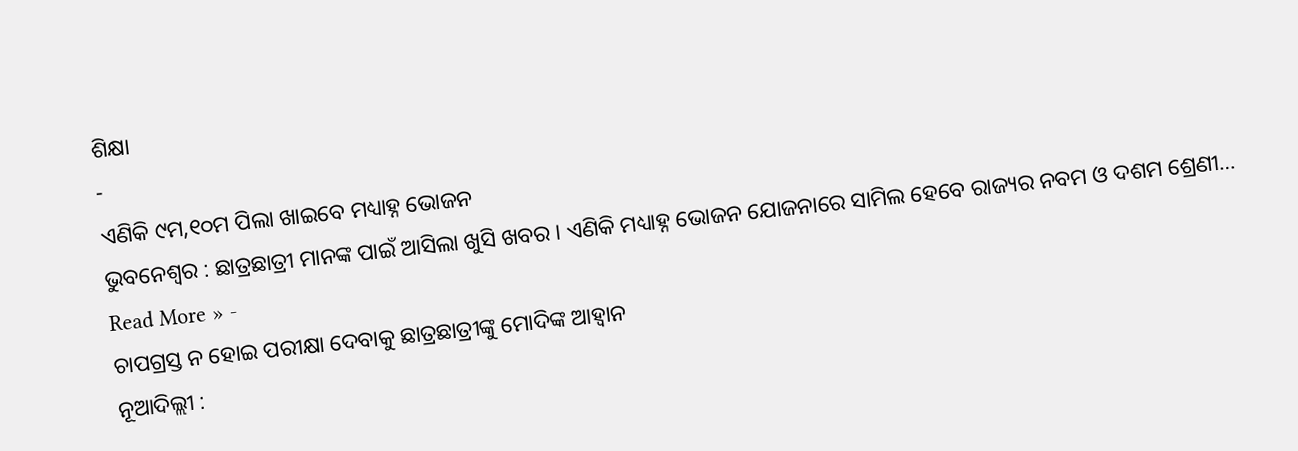ଶିକ୍ଷା
-
ଏଣିକି ୯ମ,୧୦ମ ପିଲା ଖାଇବେ ମଧ୍ୟାହ୍ନ ଭୋଜନ
ଭୁବନେଶ୍ୱର : ଛାତ୍ରଛାତ୍ରୀ ମାନଙ୍କ ପାଇଁ ଆସିଲା ଖୁସି ଖବର । ଏଣିକି ମଧ୍ୟାହ୍ନ ଭୋଜନ ଯୋଜନାରେ ସାମିଲ ହେବେ ରାଜ୍ୟର ନବମ ଓ ଦଶମ ଶ୍ରେଣୀ…
Read More » -
ଚାପଗ୍ରସ୍ତ ନ ହୋଇ ପରୀକ୍ଷା ଦେବାକୁ ଛାତ୍ରଛାତ୍ରୀଙ୍କୁ ମୋଦିଙ୍କ ଆହ୍ୱାନ
ନୂଆଦିଲ୍ଲୀ :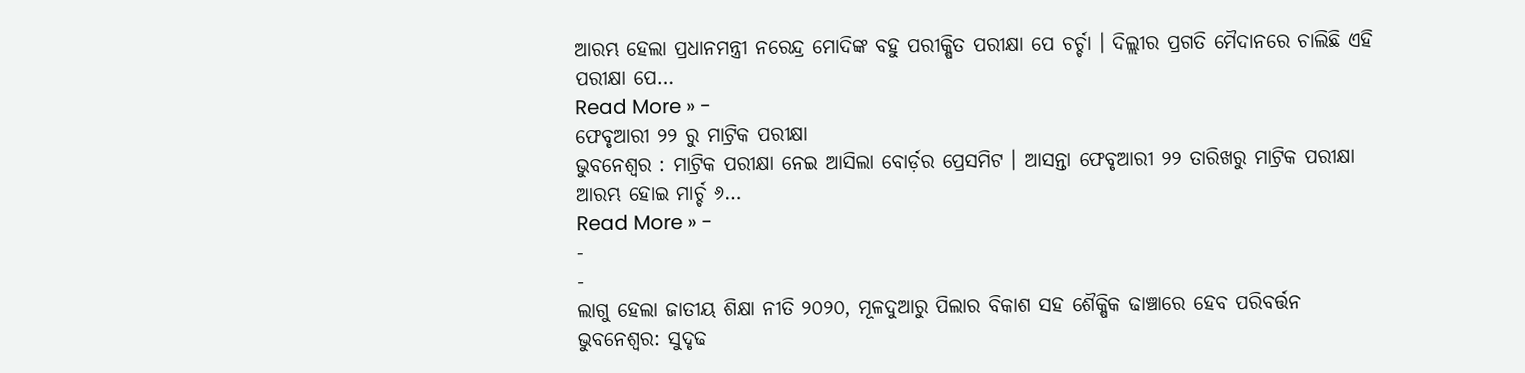ଆରମ୍ଭ ହେଲା ପ୍ରଧାନମନ୍ତ୍ରୀ ନରେନ୍ଦ୍ର ମୋଦିଙ୍କ ବହୁ ପରୀକ୍ଷିତ ପରୀକ୍ଷା ପେ ଚର୍ଚ୍ଚା । ଦିଲ୍ଲୀର ପ୍ରଗତି ମୈଦାନରେ ଚାଲିଛି ଏହି ପରୀକ୍ଷା ପେ…
Read More » -
ଫେବୃଆରୀ ୨୨ ରୁ ମାଟ୍ରିକ ପରୀକ୍ଷା
ଭୁବନେଶ୍ୱର : ମାଟ୍ରିକ ପରୀକ୍ଷା ନେଇ ଆସିଲା ବୋର୍ଡ଼ର ପ୍ରେସମିଟ । ଆସନ୍ତା ଫେବୃଆରୀ ୨୨ ତାରିଖରୁ ମାଟ୍ରିକ ପରୀକ୍ଷା ଆରମ୍ଭ ହୋଇ ମାର୍ଚ୍ଚ ୬…
Read More » -
-
-
ଲାଗୁ ହେଲା ଜାତୀୟ ଶିକ୍ଷା ନୀତି ୨୦୨୦, ମୂଳଦୁଆରୁ ପିଲାର ବିକାଶ ସହ ଶୈକ୍ଷିକ ଢାଞ୍ଚାରେ ହେବ ପରିବର୍ତ୍ତନ
ଭୁବନେଶ୍ୱର: ସୁଦୃଢ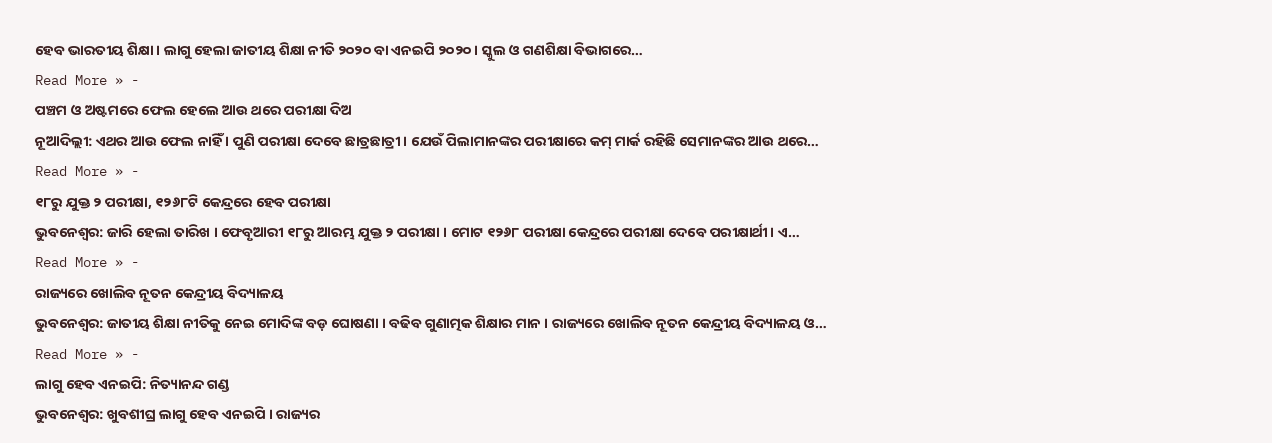ହେବ ଭାରତୀୟ ଶିକ୍ଷା । ଲାଗୁ ହେଲା ଜାତୀୟ ଶିକ୍ଷା ନୀତି ୨୦୨୦ ବା ଏନଇପି ୨୦୨୦ । ସ୍କୁଲ ଓ ଗଣଶିକ୍ଷା ବିଭାଗରେ…
Read More » -
ପଞ୍ଚମ ଓ ଅଷ୍ଟମରେ ଫେଲ ହେଲେ ଆଉ ଥରେ ପରୀକ୍ଷା ଦିଅ
ନୂଆଦିଲ୍ଲୀ: ଏଥର ଆଉ ଫେଲ ନାହିଁ । ପୁଣି ପରୀକ୍ଷା ଦେବେ ଛାତ୍ରଛାତ୍ରୀ । ଯେଉଁ ପିଲାମାନଙ୍କର ପରୀକ୍ଷାରେ କମ୍ ମାର୍କ ରହିଛି ସେମାନଙ୍କର ଆଉ ଥରେ…
Read More » -
୧୮ରୁ ଯୁକ୍ତ ୨ ପରୀକ୍ଷା, ୧୨୬୮ଟି କେନ୍ଦ୍ରରେ ହେବ ପରୀକ୍ଷା
ଭୁବନେଶ୍ୱର: ଜାରି ହେଲା ତାରିଖ । ଫେବୃଆରୀ ୧୮ରୁ ଆରମ୍ଭ ଯୁକ୍ତ ୨ ପରୀକ୍ଷା । ମୋଟ ୧୨୬୮ ପରୀକ୍ଷା କେନ୍ଦ୍ରରେ ପରୀକ୍ଷା ଦେବେ ପରୀକ୍ଷାର୍ଥୀ। ଏ…
Read More » -
ରାଜ୍ୟରେ ଖୋଲିବ ନୂତନ କେନ୍ଦ୍ରୀୟ ବିଦ୍ୟାଳୟ
ଭୁବନେଶ୍ୱର: ଜାତୀୟ ଶିକ୍ଷା ନୀତିକୁ ନେଇ ମୋଦିଙ୍କ ବଡ଼ ଘୋଷଣା । ବଢିବ ଗୁଣାତ୍ମକ ଶିକ୍ଷାର ମାନ । ରାଜ୍ୟରେ ଖୋଲିବ ନୂତନ କେନ୍ଦ୍ରୀୟ ବିଦ୍ୟାଳୟ ଓ…
Read More » -
ଲାଗୁ ହେବ ଏନଇପି: ନିତ୍ୟାନନ୍ଦ ଗଣ୍ଡ
ଭୁବନେଶ୍ୱର: ଖୁବଶୀଘ୍ର ଲାଗୁ ହେବ ଏନଇପି । ରାଜ୍ୟର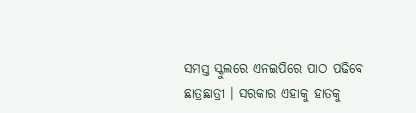ସମସ୍ତ ସ୍କୁଲରେ ଏନଇପିରେ ପାଠ ପଢିବେ ଛାତ୍ରଛାତ୍ରୀ । ସରକାର ଏହାକୁ ହାତକୁ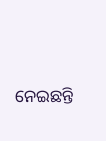ନେଇଛନ୍ତି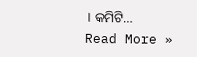। କମିଟି…
Read More »